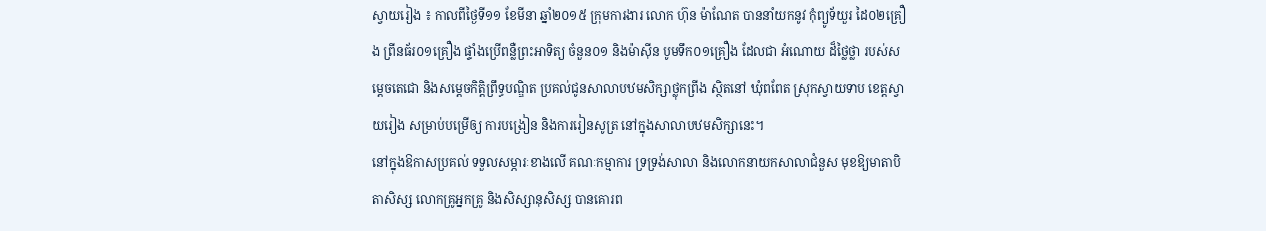ស្វាយរៀង ៖ កាលពីថ្ងៃទី១១ ខែមីនា ឆ្នាំ២០១៥ ក្រុមការងារ លោក ហ៊ុន ម៉ាណែត បាននាំយកនូវ កុំព្យូទ័យួរ ដៃ០២គ្រឿង ព្រីនធ័រ០១គ្រឿង ផ្ទាំងប្រើពន្លឺព្រះអាទិត្យ ចំនួន០១ និងម៉ាស៊ីន បូមទឹក០១គ្រឿង ដែលជា អំណោយ ដ៏ថ្លៃថ្លា របស់សម្តេចតេជោ និងសម្តេចកិត្តិព្រឹទ្ធបណ្ឌិត ប្រគល់ជូនសាលាបឋមសិក្សាថ្លុកព្រីង ស្ថិតនៅ ឃុំពពែត ស្រុកស្វាយទាប ខេត្តស្វាយរៀង សម្រាប់បម្រើឲ្យ ការបង្រៀន និងការរៀនសូត្រ នៅក្នុងសាលាបឋមសិក្សានេះ។
នៅក្នុងឱកាសប្រគល់ ទទួលសម្ភារៈខាងលើ គណៈកម្មាការ ទ្រទ្រង់សាលា និងលោកនាយកសាលាជំនួស មុខឱ្យមាតាបិតាសិស្ស លោកគ្រូអ្នកគ្រូ និងសិស្សានុសិស្ស បានគោរព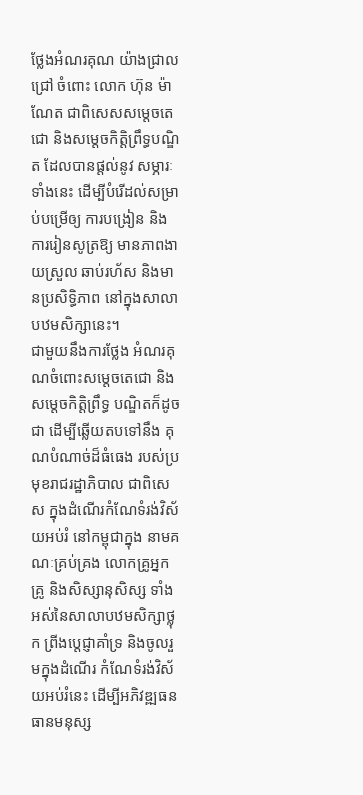ថ្លែងអំណរគុណ យ៉ាងជ្រាលជ្រៅ ចំពោះ លោក ហ៊ុន ម៉ាណែត ជាពិសេសសម្តេចតេជោ និងសម្តេចកិត្តិព្រឹទ្ធបណ្ឌិត ដែលបានផ្តល់នូវ សម្ភារៈទាំងនេះ ដើម្បីបំរើដល់សម្រាប់បម្រើឲ្យ ការបង្រៀន និងការរៀនសូត្រឱ្យ មានភាពងាយស្រួល ឆាប់រហ័ស និងមានប្រសិទ្ធិភាព នៅក្នុងសាលាបឋមសិក្សានេះ។
ជាមួយនឹងការថ្លែង អំណរគុណចំពោះសម្តេចតេជោ និងសម្តេចកិត្តិព្រឹទ្ធ បណ្ឌិតក៏ដូចជា ដើម្បីឆ្លើយតបទៅនឹង គុណបំណាច់ដ៏ធំធេង របស់ប្រមុខរាជរដ្ឋាភិបាល ជាពិសេស ក្នុងដំណើរកំណែទំរង់វិស័យអប់រំ នៅកម្ពុជាក្នុង នាមគណៈគ្រប់គ្រង លោកគ្រូអ្នកគ្រូ និងសិស្សានុសិស្ស ទាំងអស់នៃសាលាបឋមសិក្សាថ្លុក ព្រីងប្តេជ្ញាគាំទ្រ និងចូលរួមក្នុងដំណើរ កំណែទំរង់វិស័យអប់រំនេះ ដើម្បីអភិវឌ្ឍធនធានមនុស្ស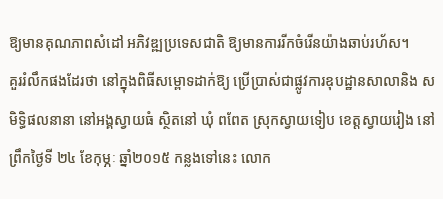ឱ្យមានគុណភាពសំដៅ អភិវឌ្ឍប្រទេសជាតិ ឱ្យមានការរីកចំរើនយ៉ាងឆាប់រហ័ស។
គួររំលឹកផងដែរថា នៅក្នុងពិធីសម្ពោទដាក់ឱ្យ ប្រើប្រាស់ជាផ្លូវការឧុបដ្ឋានសាលានិង សមិទ្ធិផលនានា នៅអង្គស្វាយធំ ស្ថិតនៅ ឃុំ ពពែត ស្រុកស្វាយទៀប ខេត្តស្វាយរៀង នៅព្រឹកថ្ងៃទី ២៤ ខែកុម្ភៈ ឆ្នាំ២០១៥ កន្លងទៅនេះ លោក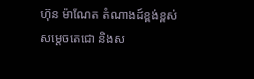ហ៊ុន ម៉ាណែត តំណាងដ៍ខ្ពង់ខ្ពស់ សម្តេចតេជោ និងស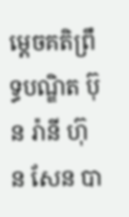ម្តេចគតិព្រឹទ្ធបណ្ឌិត ប៊ុន រ៉ានី ហ៊ុន សែន បា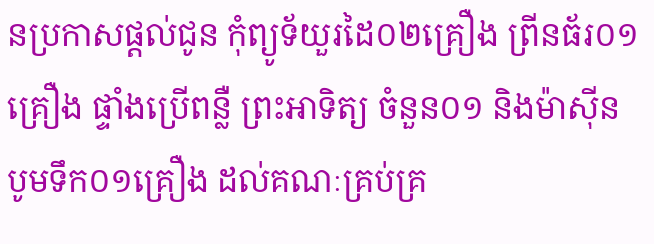នប្រកាសផ្តល់ជូន កុំព្យូទ័យួរដៃ០២គ្រឿង ព្រីនធ័រ០១គ្រឿង ផ្ទាំងប្រើពន្លឺ ព្រះអាទិត្យ ចំនួន០១ និងម៉ាស៊ីន បូមទឹក០១គ្រឿង ដល់គណៈគ្រប់គ្រ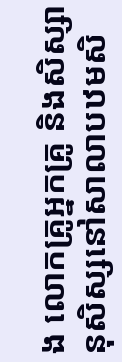ង លោកគ្រូអ្នកគ្រូ និងសិស្សានុសិស្សនៅសាលាបឋមសិ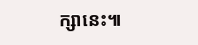ក្សានេះ៕